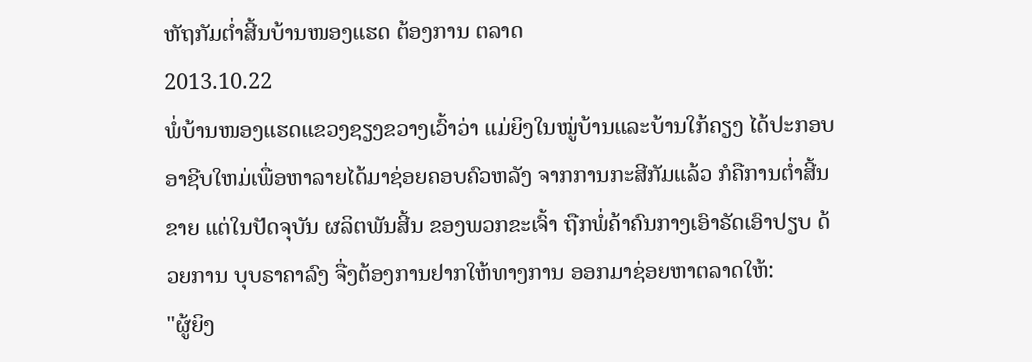ຫັຖກັມຕໍ່າສີ້ນບ້ານໜອງແຮດ ຕ້ອງການ ຕລາດ
2013.10.22
ພໍ່ບ້ານໜອງແຮດແຂວງຊຽງຂວາງເວົ້າວ່າ ແມ່ຍິງໃນໝູ່ບ້ານແລະບ້ານໃກ້ຄຽງ ໄດ້ປະກອບອາຊີບໃຫມ່ເພື່ອຫາລາຍໄດ້ມາຊ່ອຍຄອບຄົວຫລັງ ຈາກການກະສີກັມແລ້ວ ກໍຄືການຕໍ່າສີ້ນຂາຍ ແຕ່ໃນປັດຈຸບັນ ຜລິຕພັນສີ້ນ ຂອງພວກຂະເຈົ້າ ຖືກພໍ່ຄ້າຄົນກາງເອົາຣັດເອົາປຽບ ດ້ວຍການ ບຸບຣາຄາລົງ ຈື່ງຕ້ອງການຢາກໃຫ້ທາງການ ອອກມາຊ່ອຍຫາຕລາດໃຫ້:
"ຜູ້ຍິງ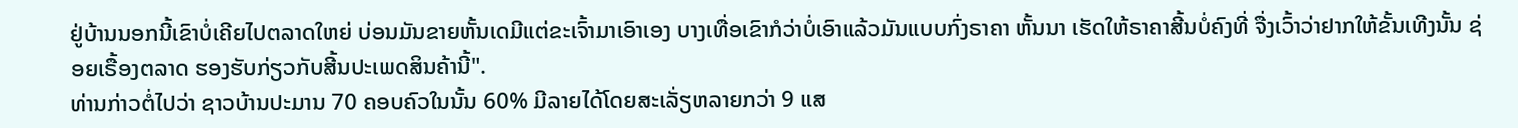ຢູ່ບ້ານນອກນີ້ເຂົາບໍ່ເຄີຍໄປຕລາດໃຫຍ່ ບ່ອນມັນຂາຍຫັ້ນເດມີແຕ່ຂະເຈົ້າມາເອົາເອງ ບາງເທື່ອເຂົາກໍວ່າບໍ່ເອົາແລ້ວມັນແບບກົ່ງຣາຄາ ຫັ້ນນາ ເຮັດໃຫ້ຣາຄາສີ້ນບໍ່ຄົງທີ່ ຈື່ງເວົ້າວ່າຢາກໃຫ້ຂັ້ນເທີງນັ້ນ ຊ່ອຍເຣື້ອງຕລາດ ຮອງຮັບກ່ຽວກັບສີ້ນປະເພດສິນຄ້ານີ້".
ທ່ານກ່າວຕໍ່ໄປວ່າ ຊາວບ້ານປະມານ 70 ຄອບຄົວໃນນັ້ນ 60% ມີລາຍໄດ້ໂດຍສະເລັ່ຽຫລາຍກວ່າ 9 ແສ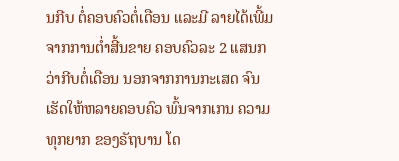ນກີບ ຕໍ່ຄອບຄົວຕໍ່ເດືອນ ແລະມີ ລາຍໄດ້ເພີ້ມຈາກການຕໍ່າສີ້ນຂາຍ ຄອບຄົວລະ 2 ແສນກວ່າກີບຕໍ່ເດືອນ ນອກຈາກການກະເສດ ຈົນເຮັດໃຫ້ຫລາຍຄອບຄົວ ພົ້ນຈາກເກນ ຄວາມທຸກຍາກ ຂອງຣັຖບານ ໂດ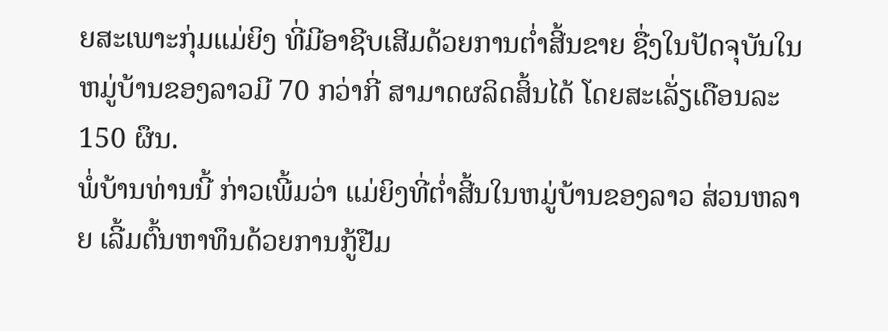ຍສະເພາະກຸ່ມແມ່ຍິງ ທີ່ມີອາຊີບເສີມດ້ວຍການຕໍ່າສີ້ນຂາຍ ຊື່ງໃນປັດຈຸບັນໃນຫມູ່ບ້ານຂອງລາວມີ 70 ກວ່າກີ່ ສາມາດຜລິດສິ້ນໄດ້ ໂດຍສະເລັ່ຽເດືອນລະ 150 ຜຶນ.
ພໍ່ບ້ານທ່ານນີ້ ກ່າວເພີ້ມວ່າ ແມ່ຍິງທີ່ຕໍ່າສີ້ນໃນຫມູ່ບ້ານຂອງລາວ ສ່ວນຫລາຍ ເລີ້ມຕົ້ນຫາທຶນດ້ວຍການກູ້ຢືມ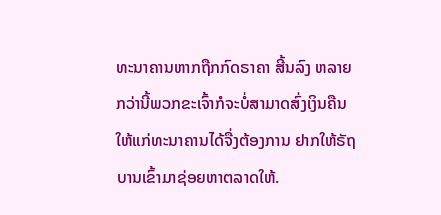ທະນາຄານຫາກຖືກກົດຣາຄາ ສີ້ນລົງ ຫລາຍກວ່ານີ້ພວກຂະເຈົ້າກໍຈະບໍ່ສາມາດສົ່ງເງິນຄືນໃຫ້ແກ່ທະນາຄານໄດ້ຈື່ງຕ້ອງການ ຢາກໃຫ້ຣັຖບານເຂົ້າມາຊ່ອຍຫາຕລາດໃຫ້.